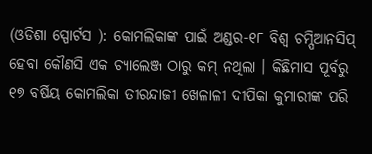(ଓଡିଶା ସ୍ପୋର୍ଟସ ): କୋମଲିକାଙ୍କ ପାଇଁ ଅଣ୍ଡର-୧୮ ବିଶ୍ୱ ଚମ୍ପିଆନସିପ୍ ହେବା କୌଣସି ଏକ ଚ୍ୟାଲେଞ୍ଜ ଠାରୁ କମ୍ ନଥିଲା । କିଛିମାସ ପୂର୍ବରୁ ୧୭ ବର୍ଷିୟ କୋମଲିକା ତୀରନ୍ଦାଜୀ ଖେଳାଳୀ ଦୀପିକା କୁମାରୀଙ୍କ ପରି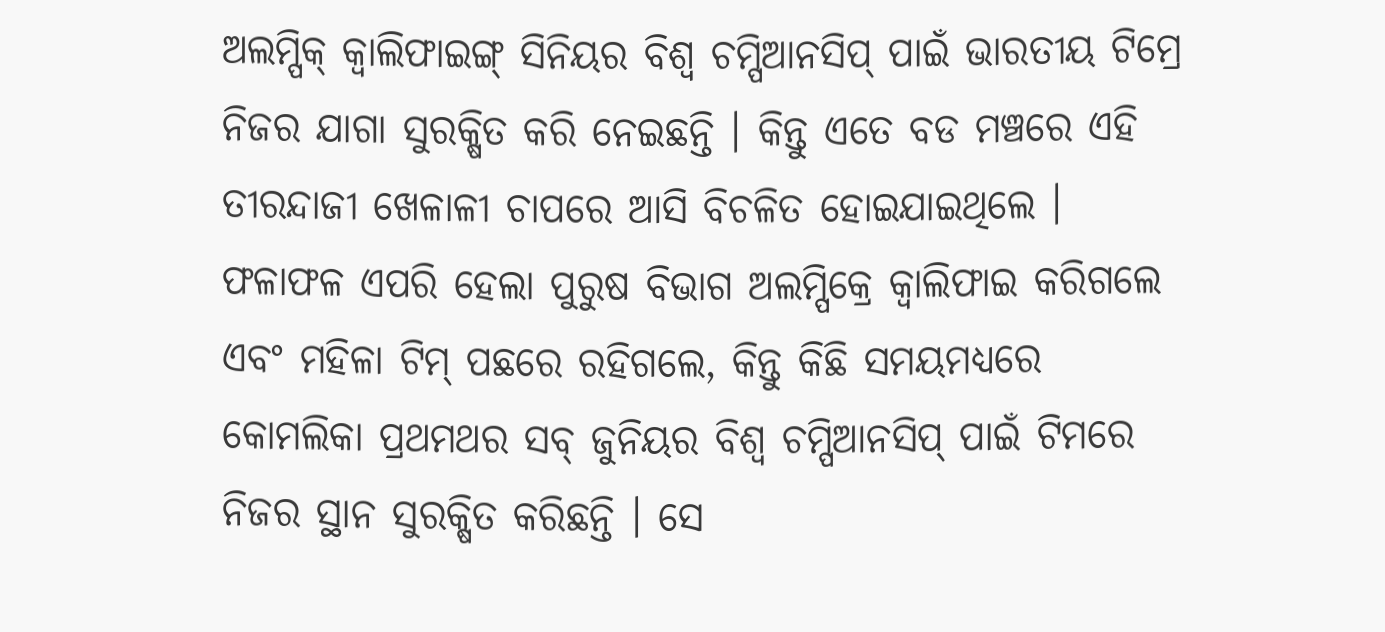ଅଲମ୍ପିକ୍ କ୍ୱାଲିଫାଇଙ୍ଗ୍ ସିନିୟର ବିଶ୍ୱ ଚମ୍ପିଆନସିପ୍ ପାଇଁ ଭାରତୀୟ ଟିମ୍ରେ ନିଜର ଯାଗା ସୁରକ୍ଷିତ କରି ନେଇଛନ୍ତି । କିନ୍ତୁ ଏତେ ବଡ ମଞ୍ଚରେ ଏହି ତୀରନ୍ଦାଜୀ ଖେଳାଳୀ ଚାପରେ ଆସି ବିଚଳିତ ହୋଇଯାଇଥିଲେ ।
ଫଳାଫଳ ଏପରି ହେଲା ପୁରୁଷ ବିଭାଗ ଅଲମ୍ପିକ୍ରେ କ୍ୱାଲିଫାଇ କରିଗଲେ ଏବଂ ମହିଳା ଟିମ୍ ପଛରେ ରହିଗଲେ, କିନ୍ତୁ କିଛି ସମୟମଧ୍ୟରେ କୋମଲିକା ପ୍ରଥମଥର ସବ୍ ଜୁନିୟର ବିଶ୍ୱ ଚମ୍ପିଆନସିପ୍ ପାଇଁ ଟିମରେ ନିଜର ସ୍ଥାନ ସୁରକ୍ଷିତ କରିଛନ୍ତି । ସେ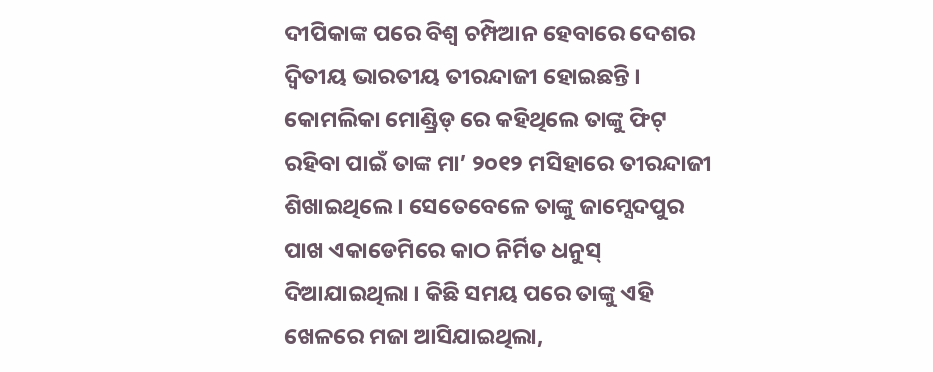ଦୀପିକାଙ୍କ ପରେ ବିଶ୍ୱ ଚମ୍ପିଆନ ହେବାରେ ଦେଶର ଦ୍ୱିତୀୟ ଭାରତୀୟ ତୀରନ୍ଦାଜୀ ହୋଇଛନ୍ତି ।
କୋମଲିକା ମୋଣ୍ଡ୍ରିଡ୍ ରେ କହିଥିଲେ ତାଙ୍କୁ ଫିଟ୍ ରହିବା ପାଇଁ ତାଙ୍କ ମା’ ୨୦୧୨ ମସିହାରେ ତୀରନ୍ଦାଜୀ ଶିଖାଇଥିଲେ । ସେତେବେଳେ ତାଙ୍କୁ ଜାମ୍ସେଦପୁର ପାଖ ଏକାଡେମିରେ କାଠ ନିର୍ମିତ ଧନୁସ୍ ଦିଆଯାଇଥିଲା । କିଛି ସମୟ ପରେ ତାଙ୍କୁ ଏହି ଖେଳରେ ମଜା ଆସିଯାଇଥିଲା,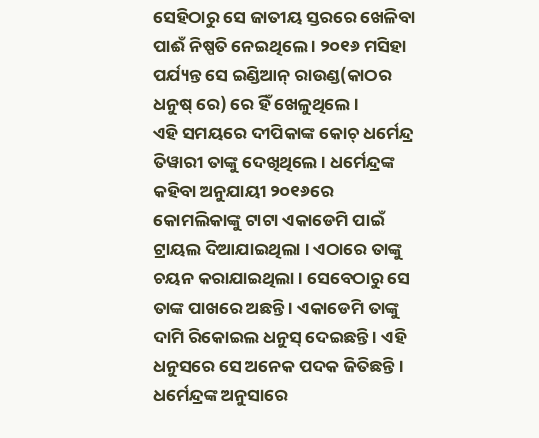ସେହିଠାରୁ ସେ ଜାତୀୟ ସ୍ତରରେ ଖେଳିବା ପାଈଁ ନିଷ୍ପତି ନେଇଥିଲେ । ୨୦୧୬ ମସିହା ପର୍ଯ୍ୟନ୍ତ ସେ ଇଣ୍ଡିଆନ୍ ରାଉଣ୍ଡ(କାଠର ଧନୁଷ୍ ରେ) ରେ ହିଁ ଖେଳୁଥିଲେ ।
ଏହି ସମୟରେ ଦୀପିକାଙ୍କ କୋଚ୍ ଧର୍ମେନ୍ଦ୍ର ତିୱାରୀ ତାଙ୍କୁ ଦେଖିଥିଲେ । ଧର୍ମେନ୍ଦ୍ରଙ୍କ କହିବା ଅନୁଯାୟୀ ୨୦୧୬ରେ କୋମଲିକାଙ୍କୁ ଟାଟା ଏକାଡେମି ପାଇଁ ଟ୍ରାୟଲ ଦିଆଯାଇଥିଲା । ଏଠାରେ ତାଙ୍କୁ ଚୟନ କରାଯାଇଥିଲା । ସେବେଠାରୁ ସେ ତାଙ୍କ ପାଖରେ ଅଛନ୍ତି । ଏକାଡେମି ତାଙ୍କୁ ଦାମି ରିକୋଇଲ ଧନୁସ୍ ଦେଇଛନ୍ତି । ଏହି ଧନୁସରେ ସେ ଅନେକ ପଦକ ଜିତିଛନ୍ତି । ଧର୍ମେନ୍ଦ୍ରଙ୍କ ଅନୁସାରେ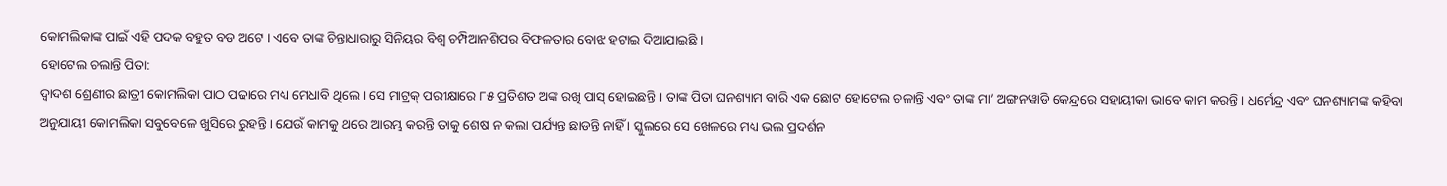କୋମଲିକାଙ୍କ ପାଇଁ ଏହି ପଦକ ବହୁତ ବଡ ଅଟେ । ଏବେ ତାଙ୍କ ଚିନ୍ତାଧାରାରୁ ସିନିୟର ବିଶ୍ୱ ଚମ୍ପିଆନଶିପର ବିଫଳତାର ବୋଝ ହଟାଇ ଦିଆଯାଇଛି ।
ହୋଟେଲ ଚଲାନ୍ତି ପିତା:
ଦ୍ୱାଦଶ ଶ୍ରେଣୀର ଛାତ୍ରୀ କୋମଲିକା ପାଠ ପଢାରେ ମଧ୍ୟ ମେଧାବି ଥିଲେ । ସେ ମାଟ୍ରକ୍ ପରୀକ୍ଷାରେ ୮୫ ପ୍ରତିଶତ ଅଙ୍କ ରଖି ପାସ୍ ହୋଇଛନ୍ତି । ତାଙ୍କ ପିତା ଘନଶ୍ୟାମ ବାରି ଏକ ଛୋଟ ହୋଟେଲ ଚଳାନ୍ତି ଏବଂ ତାଙ୍କ ମା’ ଅଙ୍ଗନୱାଡି କେନ୍ଦ୍ରରେ ସହାୟୀକା ଭାବେ କାମ କରନ୍ତି । ଧର୍ମେନ୍ଦ୍ର ଏବଂ ଘନଶ୍ୟାମଙ୍କ କହିବା ଅନୁଯାୟୀ କୋମଲିକା ସବୁବେଳେ ଖୁସିରେ ରୁହନ୍ତି । ଯେଉଁ କାମକୁ ଥରେ ଆରମ୍ଭ କରନ୍ତି ତାକୁ ଶେଷ ନ କଲା ପର୍ଯ୍ୟନ୍ତ ଛାଡନ୍ତି ନାହିଁ । ସ୍କୁଲରେ ସେ ଖେଳରେ ମଧ୍ୟ ଭଲ ପ୍ରଦର୍ଶନ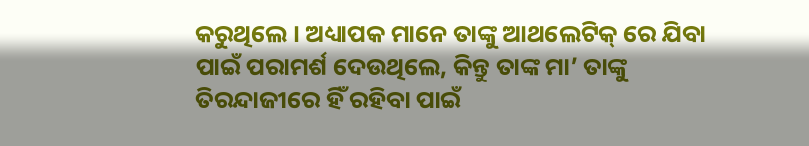କରୁଥିଲେ । ଅଧ୍ୟାପକ ମାନେ ତାଙ୍କୁ ଆଥଲେଟିକ୍ ରେ ଯିବା ପାଇଁ ପରାମର୍ଶ ଦେଉଥିଲେ, କିନ୍ତୁ ତାଙ୍କ ମା’ ତାଙ୍କୁ ତିରନ୍ଦାଜୀରେ ହିଁ ରହିବା ପାଇଁ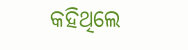କହିଥିଲେ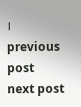।
previous post
next post